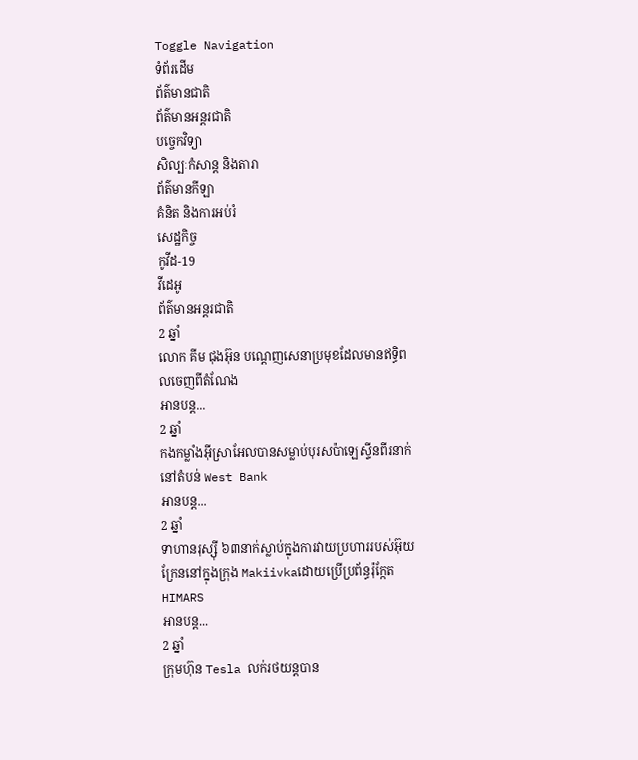Toggle Navigation
ទំព័រដើម
ព័ត៌មានជាតិ
ព័ត៌មានអន្តរជាតិ
បច្ចេកវិទ្យា
សិល្បៈកំសាន្ត និងតារា
ព័ត៌មានកីឡា
គំនិត និងការអប់រំ
សេដ្ឋកិច្ច
កូវីដ-19
វីដេអូ
ព័ត៌មានអន្តរជាតិ
2 ឆ្នាំ
លោក គីម ជុងអ៊ុន បណ្ដេញសេនាប្រមុខដែលមានឥទ្ធិពលចេញពីតំណែង
អានបន្ត...
2 ឆ្នាំ
កងកម្លាំងអ៊ីស្រាអែលបានសម្លាប់បុរសប៉ាឡេស្ទីនពីរនាក់នៅតំបន់ West Bank
អានបន្ត...
2 ឆ្នាំ
ទាហានរុស្ស៊ី ៦៣នាក់ស្លាប់ក្នុងការវាយប្រហាររបស់អ៊ុយក្រែននៅក្នុងក្រុង Makiivkaដោយប្រើប្រព័ន្ធរ៉ុក្កែត HIMARS
អានបន្ត...
2 ឆ្នាំ
ក្រុមហ៊ុន Tesla លក់រថយន្តបាន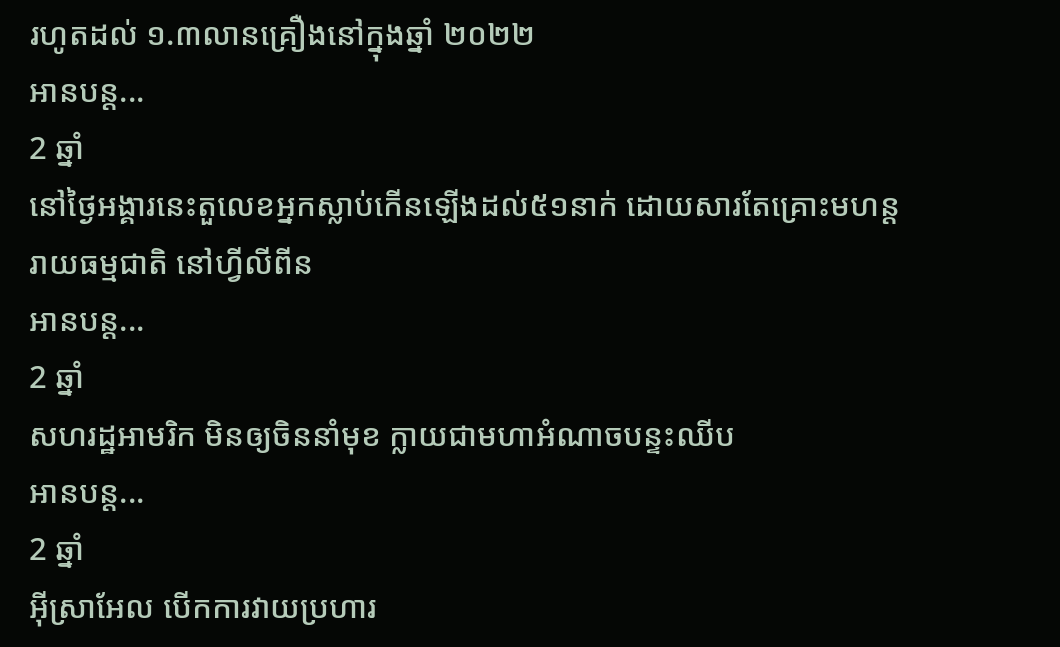រហូតដល់ ១.៣លានគ្រឿងនៅក្នុងឆ្នាំ ២០២២
អានបន្ត...
2 ឆ្នាំ
នៅថ្ងៃអង្គារនេះតួលេខអ្នកស្លាប់កើនឡើងដល់៥១នាក់ ដោយសារតែគ្រោះមហន្តរាយធម្មជាតិ នៅហ្វីលីពីន
អានបន្ត...
2 ឆ្នាំ
សហរដ្ឋអាមរិក មិនឲ្យចិននាំមុខ ក្លាយជាមហាអំណាចបន្ទះឈីប
អានបន្ត...
2 ឆ្នាំ
អ៊ីស្រាអែល បើកការវាយប្រហារ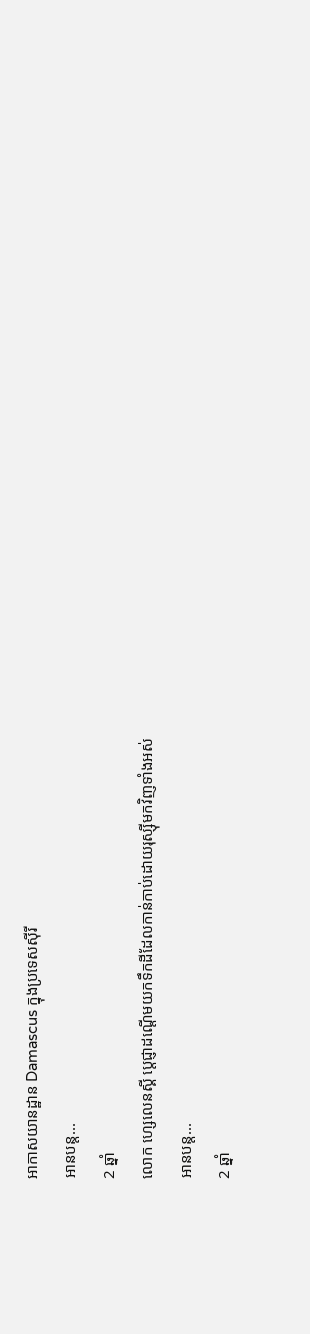អាកាសយានដ្ឋាន Damascus ក្នុងប្រទេសស៊ីរី
អានបន្ត...
2 ឆ្នាំ
លោក ហ្សេលេនស្គី ប្តេជ្ញាដណ្តើមយកទឹកដីដែលកាន់កាប់ដោយរុស្ស៊ីមកវិញទាំងអស់
អានបន្ត...
2 ឆ្នាំ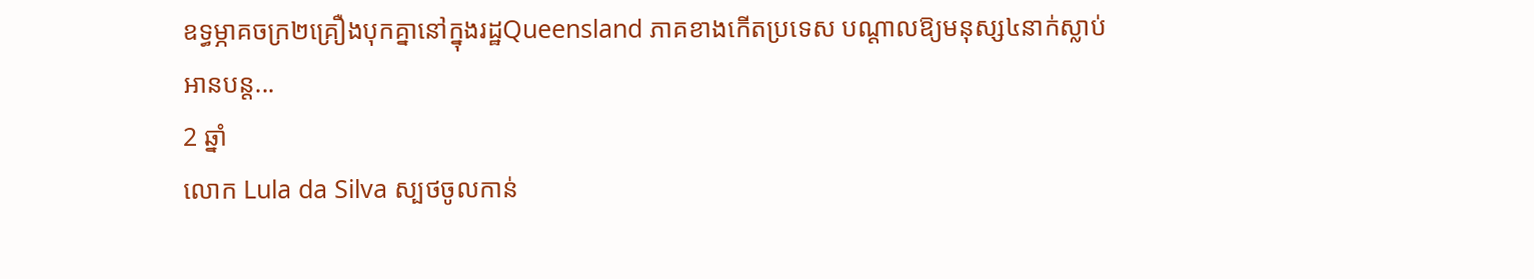ឧទ្ធម្ភាគចក្រ២គ្រឿងបុកគ្នានៅក្នុងរដ្ឋQueensland ភាគខាងកើតប្រទេស បណ្តាលឱ្យមនុស្ស៤នាក់ស្លាប់
អានបន្ត...
2 ឆ្នាំ
លោក Lula da Silva ស្បថចូលកាន់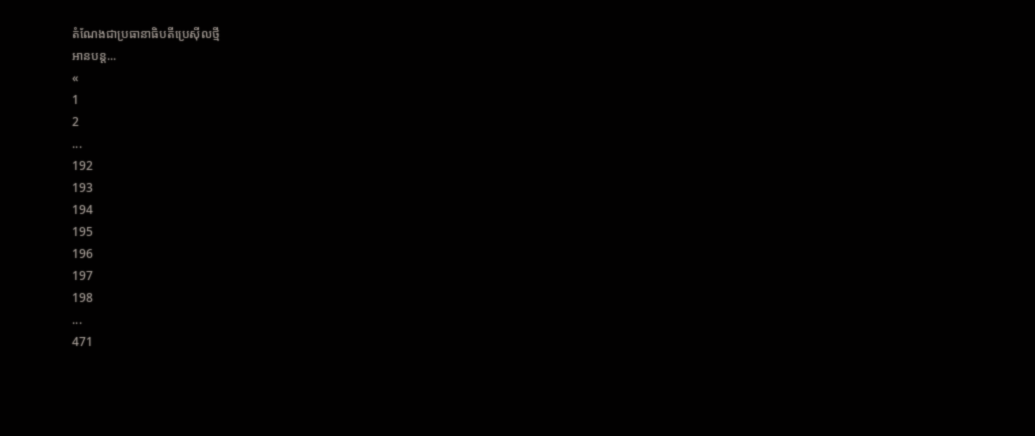តំណែងជាប្រធានាធិបតីប្រេស៊ីលថ្មី
អានបន្ត...
«
1
2
...
192
193
194
195
196
197
198
...
471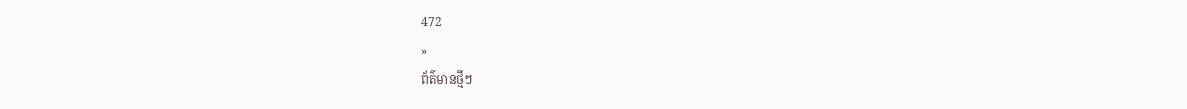472
»
ព័ត៌មានថ្មីៗ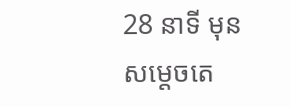28 នាទី មុន
សម្តេចតេ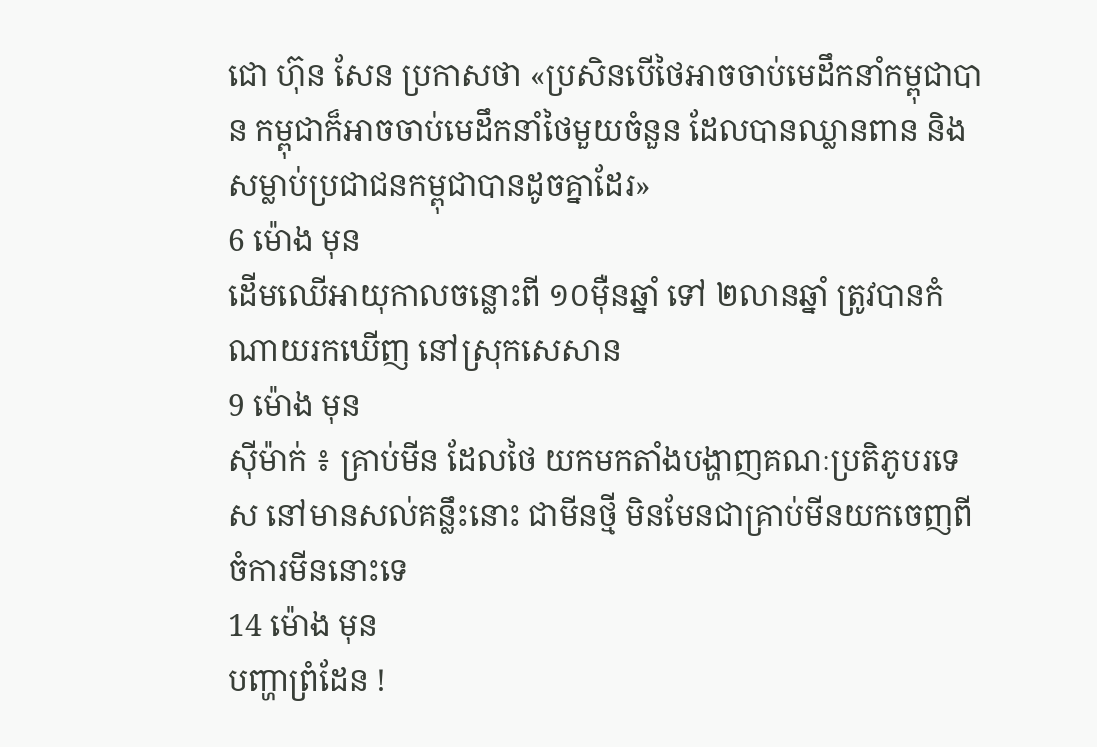ជោ ហ៊ុន សែន ប្រកាសថា «ប្រសិនបើថៃអាចចាប់មេដឹកនាំកម្ពុជាបាន កម្ពុជាក៏អាចចាប់មេដឹកនាំថៃមួយចំនួន ដែលបានឈ្លានពាន និងសម្លាប់ប្រជាជនកម្ពុជាបានដូចគ្នាដែរ»
6 ម៉ោង មុន
ដើមឈើអាយុកាលចន្លោះពី ១០ម៉ឺនឆ្នាំ ទៅ ២លានឆ្នាំ ត្រូវបានកំណាយរកឃើញ នៅស្រុកសេសាន
9 ម៉ោង មុន
ស៊ីម៉ាក់ ៖ គ្រាប់មីន ដែលថៃ យកមកតាំងបង្ហាញគណៈប្រតិភូបរទេស នៅមានសល់គន្លឹះនោះ ជាមីនថ្មី មិនមែនជាគ្រាប់មីនយកចេញពីចំការមីននោះទេ
14 ម៉ោង មុន
បញ្ហាព្រំដែន !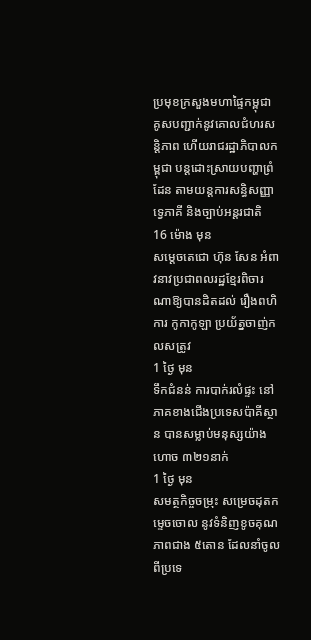ប្រមុខក្រសួងមហាផ្ទៃកម្ពុជា គូសបញ្ជាក់នូវគោលជំហរសន្តិភាព ហើយរាជរដ្ឋាភិបាលកម្ពុជា បន្តដោះស្រាយបញ្ហាព្រំដែន តាមយន្តការសន្ធិសញ្ញាទ្វេភាគី និងច្បាប់អន្តរជាតិ
16 ម៉ោង មុន
សម្តេចតេជោ ហ៊ុន សែន អំពាវនាវប្រជាពលរដ្ឋខ្មែរពិចារណាឱ្យបានដិតដល់ រឿងពហិការ កូកាកូឡា ប្រយ័ត្នចាញ់កលសត្រូវ
1 ថ្ងៃ មុន
ទឹកជំនន់ ការបាក់រលំផ្ទះ នៅភាគខាងជើងប្រទេសប៉ាគីស្ថាន បានសម្លាប់មនុស្សយ៉ាងហោច ៣២១នាក់
1 ថ្ងៃ មុន
សមត្ថកិច្ចចម្រុះ សម្រេចដុតកម្ទេចចោល នូវទំនិញខូចគុណភាពជាង ៥តោន ដែលនាំចូលពីប្រទេ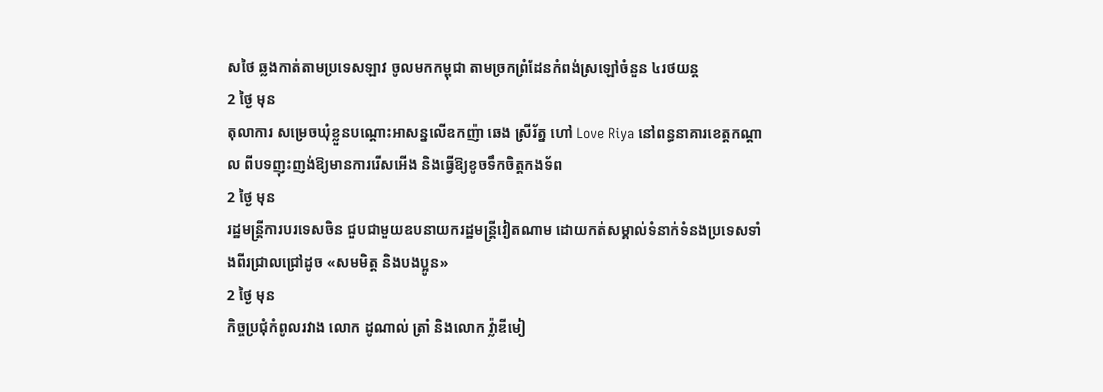សថៃ ឆ្លងកាត់តាមប្រទេសឡាវ ចូលមកកម្ពុជា តាមច្រកព្រំដែនកំពង់ស្រឡៅចំនួន ៤រថយន្ត
2 ថ្ងៃ មុន
តុលាការ សម្រេចឃុំខ្លួនបណ្តោះអាសន្នលើឧកញ៉ា ឆេង ស្រីរ័ត្ន ហៅ Love Riya នៅពន្ធនាគារខេត្តកណ្តាល ពីបទញុះញង់ឱ្យមានការរើសអើង និងធ្វើឱ្យខូចទឹកចិត្តកងទ័ព
2 ថ្ងៃ មុន
រដ្ឋមន្ត្រីការបរទេសចិន ជួបជាមួយឧបនាយករដ្ឋមន្ត្រីវៀតណាម ដោយកត់សម្គាល់ទំនាក់ទំនងប្រទេសទាំងពីរជ្រាលជ្រៅដូច «សមមិត្ត និងបងប្អូន»
2 ថ្ងៃ មុន
កិច្ចប្រជុំកំពូលរវាង លោក ដូណាល់ ត្រាំ និងលោក វ្ល៉ាឌីមៀ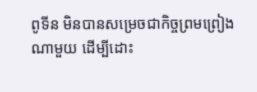ពូទីន មិនបានសម្រេចជាកិច្ចព្រមព្រៀងណាមួយ ដើម្បីដោះ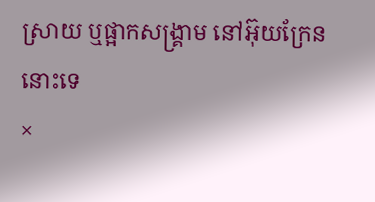ស្រាយ ឬផ្អាកសង្គ្រាម នៅអ៊ុយក្រែននោះទេ
×